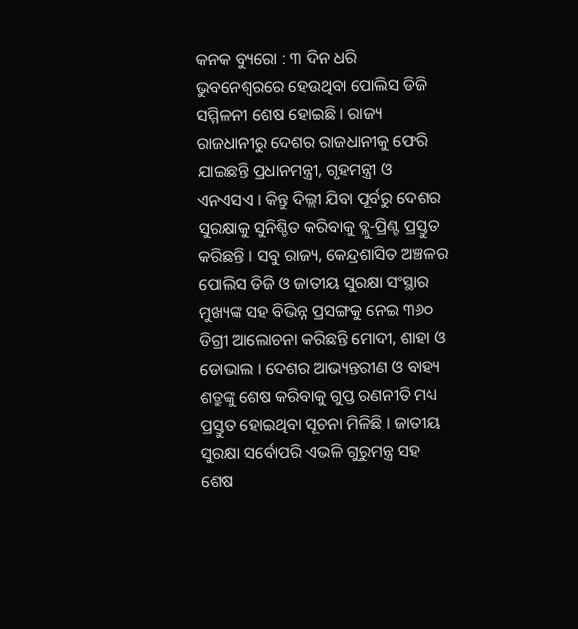କନକ ବ୍ୟୁରୋ : ୩ ଦିନ ଧରି ଭୁବନେଶ୍ବରରେ ହେଉଥିବା ପୋଲିସ ଡିଜି ସମ୍ମିଳନୀ ଶେଷ ହୋଇଛି । ରାଜ୍ୟ ରାଜଧାନୀରୁ ଦେଶର ରାଜଧାନୀକୁ ଫେରି ଯାଇଛନ୍ତି ପ୍ରଧାନମନ୍ତ୍ରୀ, ଗୃହମନ୍ତ୍ରୀ ଓ ଏନଏସଏ । କିନ୍ତୁ ଦିଲ୍ଲୀ ଯିବା ପୂର୍ବରୁ ଦେଶର ସୁରକ୍ଷାକୁ ସୁନିଶ୍ଚିତ କରିବାକୁ ବ୍ଲୁ-ପ୍ରିଣ୍ଟ ପ୍ରସ୍ତୁତ କରିଛନ୍ତି । ସବୁ ରାଜ୍ୟ, କେନ୍ଦ୍ରଶାସିତ ଅଞ୍ଚଳର ପୋଲିସ ଡିଜି ଓ ଜାତୀୟ ସୁରକ୍ଷା ସଂସ୍ଥାର ମୁଖ୍ୟଙ୍କ ସହ ବିଭିନ୍ନ ପ୍ରସଙ୍ଗକୁ ନେଇ ୩୬୦ ଡିଗ୍ରୀ ଆଲୋଚନା କରିଛନ୍ତି ମୋଦୀ, ଶାହା ଓ ଡୋଭାଲ । ଦେଶର ଆଭ୍ୟନ୍ତରୀଣ ଓ ବାହ୍ୟ ଶତ୍ରୁଙ୍କୁ ଶେଷ କରିବାକୁ ଗୁପ୍ତ ରଣନୀତି ମଧ୍ୟ ପ୍ରସ୍ତୁତ ହୋଇଥିବା ସୂଚନା ମିଳିଛି । ଜାତୀୟ ସୁରକ୍ଷା ସର୍ବୋପରି ଏଭଳି ଗୁରୁମନ୍ତ୍ର ସହ ଶେଷ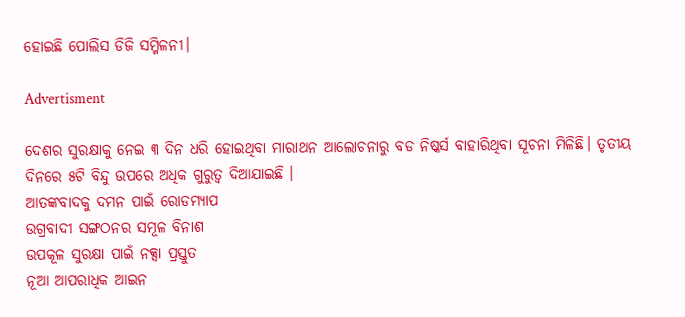ହୋଇଛି ପୋଲିସ ଡିଜି ସମ୍ମିଳନୀ।

Advertisment

ଦେଶର ସୁରକ୍ଷାକୁ ନେଇ ୩ ଦିନ ଧରି ହୋଇଥିବା ମାରାଥନ ଆଲୋଚନାରୁ ବଡ ନିଷ୍କର୍ସ ବାହାରିଥିବା ସୂଚନା ମିଳିଛି। ତୃତୀୟ ଦିନରେ ୫ଟି ବିନ୍ଦୁ ଉପରେ ଅଧିକ ଗୁରୁତ୍ବ ଦିଆଯାଇଛି ।
ଆତଙ୍କବାଦକୁ ଦମନ ପାଇଁ ରୋଡମ୍ୟାପ
ଉଗ୍ରବାଦୀ ସଙ୍ଗଠନର ସମୂଳ ବିନାଶ
ଉପକୂଳ ସୁରକ୍ଷା ପାଇଁ ନକ୍ସା ପ୍ରସ୍ତୁତ
ନୂଆ ଆପରାଧିକ ଆଇନ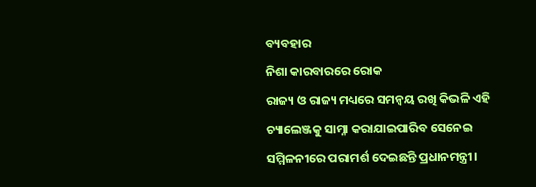ବ୍ୟବହାର
ନିଶା କାରବାରରେ ରୋକ
ରାଜ୍ୟ ଓ ରାଜ୍ୟ ମଧ୍ୟରେ ସମନ୍ବୟ ରଖି କିଭଳି ଏହି ଚ୍ୟାଲେଞ୍ଜକୁ ସାମ୍ନା କରାଯାଇପାରିବ ସେନେଇ ସମ୍ମିଳନୀରେ ପରାମର୍ଶ ଦେଇଛନ୍ତି ପ୍ରଧାନମନ୍ତ୍ରୀ।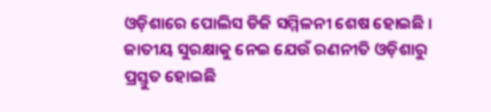ଓଡ଼ିଶାରେ ପୋଲିସ ଡିଜି ସମ୍ମିଳନୀ ଶେଷ ହୋଇଛି । ଜାତୀୟ ସୁରକ୍ଷାକୁ ନେଇ ଯେଉଁ ରଣନୀତି ଓଡ଼ିଶାରୁ ପ୍ରସ୍ତୁତ ହୋଇଛି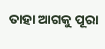ତାହା ଆଗକୁ ପୂରା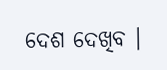ଦେଶ ଦେଖିବ ।